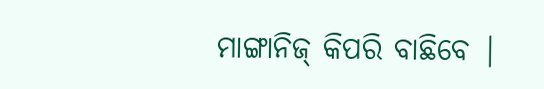ମାଙ୍ଗାନିଜ୍ କିପରି ବାଛିବେ |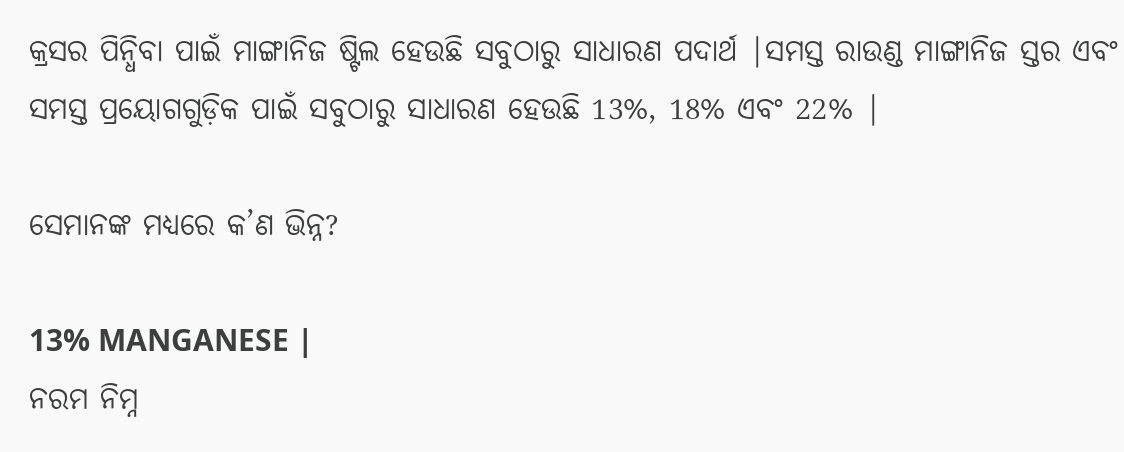କ୍ରସର ପିନ୍ଧିବା ପାଇଁ ମାଙ୍ଗାନିଜ ଷ୍ଟିଲ ହେଉଛି ସବୁଠାରୁ ସାଧାରଣ ପଦାର୍ଥ |ସମସ୍ତ ରାଉଣ୍ଡ ମାଙ୍ଗାନିଜ ସ୍ତର ଏବଂ ସମସ୍ତ ପ୍ରୟୋଗଗୁଡ଼ିକ ପାଇଁ ସବୁଠାରୁ ସାଧାରଣ ହେଉଛି 13%, 18% ଏବଂ 22% |

ସେମାନଙ୍କ ମଧ୍ୟରେ କ’ଣ ଭିନ୍ନ?

13% MANGANESE |
ନରମ ନିମ୍ନ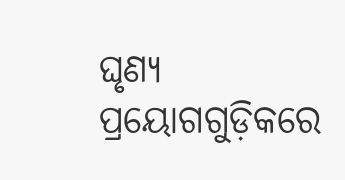ଘୃଣ୍ୟ ପ୍ରୟୋଗଗୁଡ଼ିକରେ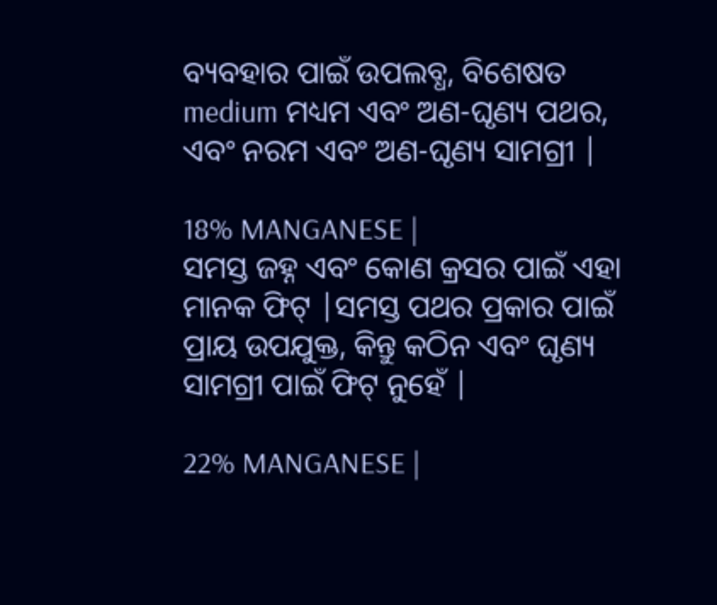ବ୍ୟବହାର ପାଇଁ ଉପଲବ୍ଧ, ବିଶେଷତ medium ମଧ୍ୟମ ଏବଂ ଅଣ-ଘୃଣ୍ୟ ପଥର, ଏବଂ ନରମ ଏବଂ ଅଣ-ଘୃଣ୍ୟ ସାମଗ୍ରୀ |

18% MANGANESE |
ସମସ୍ତ ଜହ୍ନ ଏବଂ କୋଣ କ୍ରସର ପାଇଁ ଏହା ମାନକ ଫିଟ୍ |ସମସ୍ତ ପଥର ପ୍ରକାର ପାଇଁ ପ୍ରାୟ ଉପଯୁକ୍ତ, କିନ୍ତୁ କଠିନ ଏବଂ ଘୃଣ୍ୟ ସାମଗ୍ରୀ ପାଇଁ ଫିଟ୍ ନୁହେଁ |

22% MANGANESE |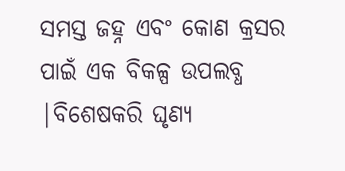ସମସ୍ତ ଜହ୍ନ ଏବଂ କୋଣ କ୍ରସର ପାଇଁ ଏକ ବିକଳ୍ପ ଉପଲବ୍ଧ |ବିଶେଷକରି ଘୃଣ୍ୟ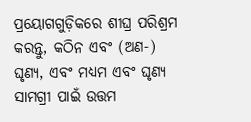ପ୍ରୟୋଗଗୁଡ଼ିକରେ ଶୀଘ୍ର ପରିଶ୍ରମ କରନ୍ତୁ, କଠିନ ଏବଂ (ଅଣ-) ଘୃଣ୍ୟ, ଏବଂ ମଧ୍ୟମ ଏବଂ ଘୃଣ୍ୟ ସାମଗ୍ରୀ ପାଇଁ ଉତ୍ତମ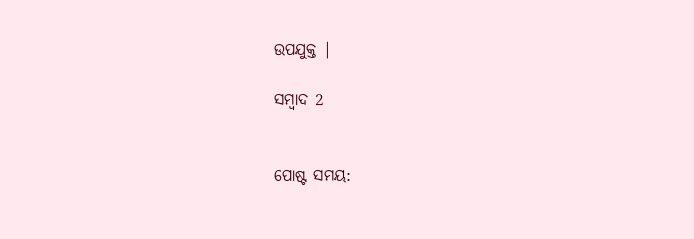ଉପଯୁକ୍ତ |

ସମ୍ବାଦ 2


ପୋଷ୍ଟ ସମୟ: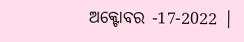ଅକ୍ଟୋବର -17-2022 |